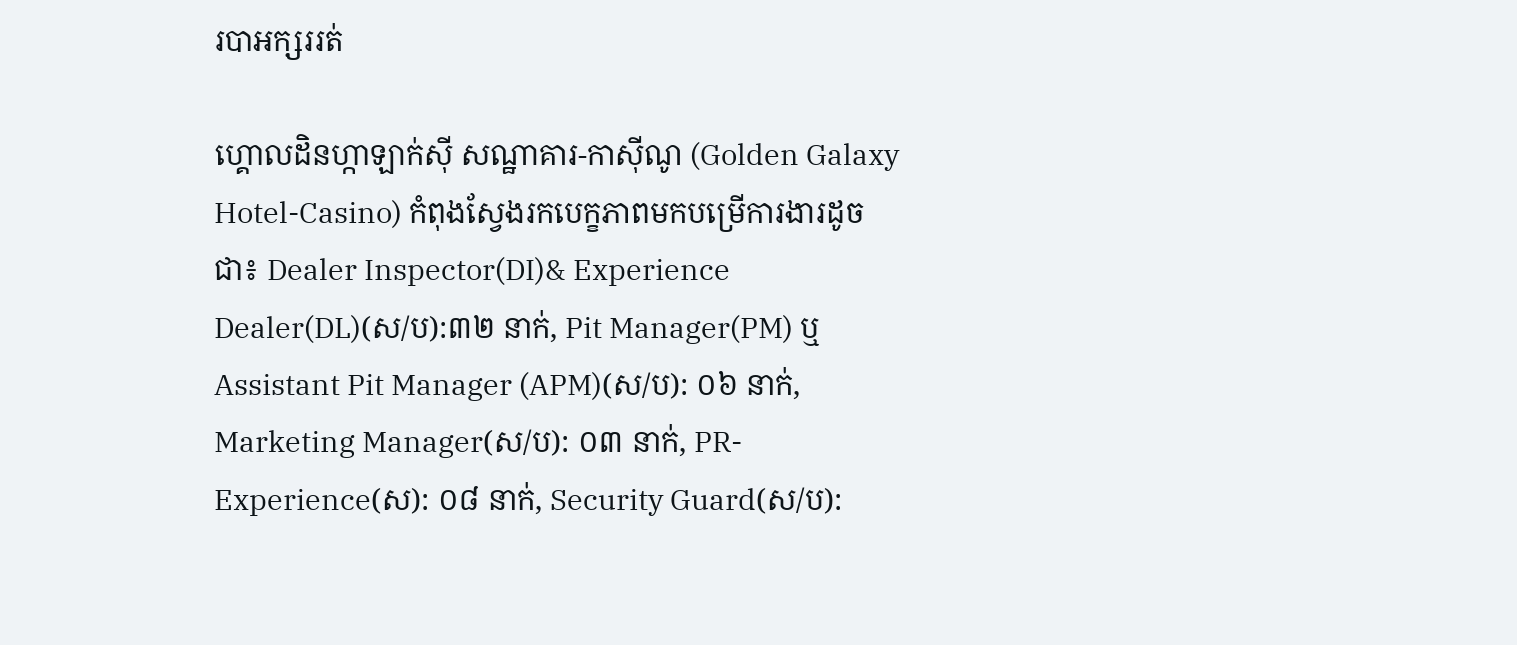របាអក្សររត់

ហ្គោលដិនហ្កាឡាក់ស៊ី សណ្ឋាគារ-កាស៊ីណូ (Golden Galaxy Hotel-Casino) កំពុងស្វែងរកបេក្ខភាពមកបម្រើការងារដូចជា៖ Dealer Inspector(DI)& Experience Dealer(DL)(ស/ប):៣២ នាក់, Pit Manager(PM) ឬ Assistant Pit Manager (APM)(ស/ប): ០៦ នាក់, Marketing Manager(ស/ប): ០៣ នាក់, PR-Experience(ស): ០៨ នាក់, Security Guard(ស/ប):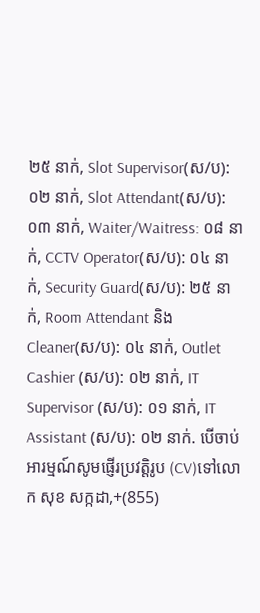២៥ នាក់, Slot Supervisor(ស/ប): ០២ នាក់, Slot Attendant(ស/ប):០៣ នាក់, Waiter/Waitress: ០៨ នាក់, CCTV Operator(ស/ប): ០៤ នាក់, Security Guard(ស/ប): ២៥ នាក់, Room Attendant និង Cleaner(ស/ប): ០៤ នាក់, Outlet Cashier (ស/ប): ០២ នាក់, IT Supervisor (ស/ប): ០១ នាក់, IT Assistant (ស/ប): ០២ នាក់. បើចាប់អារម្មណ៍សូមផ្ញើរប្រវត្តិរូប (CV)ទៅលោក សុខ សក្កដា,+(855)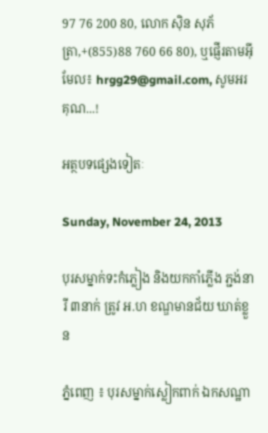97 76 200 80, លោក ស៊ិន សុភ័ត្រា,+(855)88 760 66 80), ឬផ្ញើរតាមអ៊ីមែល៖ hrgg29@gmail.com, សូមអរគុណ...!

អត្ថបទផ្សេងទៀតៈ

Sunday, November 24, 2013

បុរសម្នាក់ទះកំភ្លៀង និងយកកាំភ្លើង ភ្ជង់នារី ៣នាក់ ត្រូវ អ.ហ ខណ្ឌមានជ័យ ឃាត់ខ្លួន

ភ្នំពេញ ៖ បុរសម្នាក់ស្លៀកពាក់ ឯកសណ្ឋា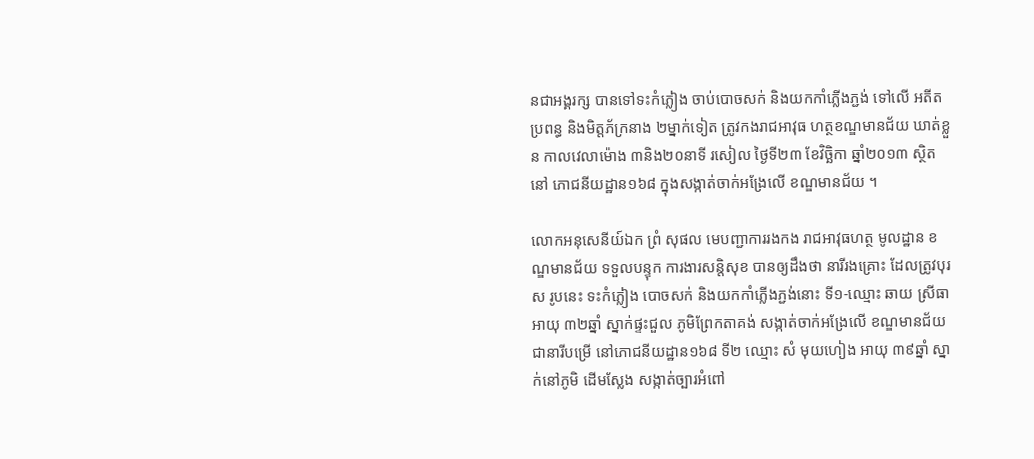នជាអង្គរក្ស បានទៅទះកំភ្លៀង ចាប់បោចសក់ និងយកកាំភ្លើងភ្ជង់ ទៅលើ អតីតប្រពន្ធ និងមិត្តភ័ក្រនាង ២ម្នាក់ទៀត ត្រូវកងរាជអាវុធ ហត្ថខណ្ឌមានជ័យ ឃាត់ខ្លួន កាលវេលាម៉ោង ៣និង២០នាទី រសៀល ថ្ងៃទី២៣ ខែវិច្ឆិកា ឆ្នាំ២០១៣ ស្ថិតនៅ ភោជនីយដ្ឋាន១៦៨ ក្នុងសង្កាត់ចាក់អង្រែលើ ខណ្ឌមានជ័យ ។

លោកអនុសេនីយ៍ឯក ព្រំ សុផល មេបញ្ជាការរងកង រាជអាវុធហត្ថ មូលដ្ឋាន ខណ្ឌមានជ័យ ទទួលបន្ទុក ការងារសន្តិសុខ បានឲ្យដឹងថា នារីរងគ្រោះ ដែលត្រូវបុរស រូបនេះ ទះកំភ្លៀង បោចសក់ និងយកកាំភ្លើងភ្ជង់នោះ ទី១-ឈ្មោះ ឆាយ ស្រីធា អាយុ ៣២ឆ្នាំ ស្នាក់ផ្ទះជួល ភូមិព្រែកតាគង់ សង្កាត់ចាក់អង្រែលើ ខណ្ឌមានជ័យ ជានារីបម្រើ នៅភោជនីយដ្ឋាន១៦៨ ទី២ ឈ្មោះ សំ មុយហៀង អាយុ ៣៩ឆ្នាំ ស្នាក់នៅភូមិ ដើមស្លែង សង្កាត់ច្បារអំពៅ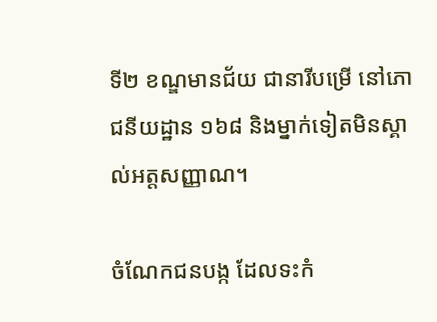ទី២ ខណ្ឌមានជ័យ ជានារីបម្រើ នៅភោជនីយដ្ឋាន ១៦៨ និងម្នាក់ទៀតមិនស្គាល់អត្តសញ្ញាណ។

ចំណែកជនបង្ក ដែលទះកំ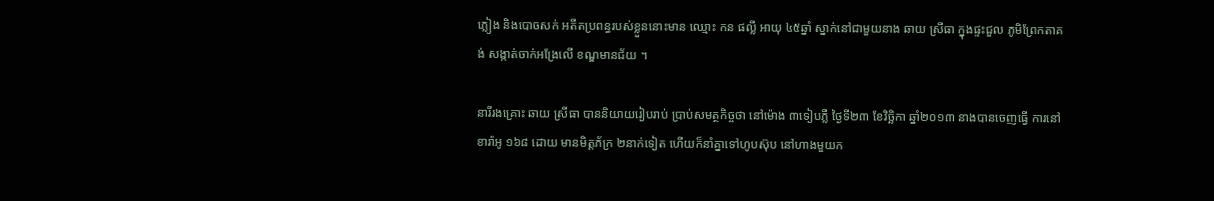ភ្លៀង និងបោចសក់ អតីតប្រពន្ធរបស់ខ្លួននោះមាន ឈ្មោះ កន ផល្លី អាយុ ៤៥ឆ្នាំ ស្នាក់នៅជាមួយនាង ឆាយ ស្រីធា ក្នុងផ្ទះជួល ភូមិព្រែកតាគង់ សង្កាត់ចាក់អង្រែលើ ខណ្ឌមានជ័យ ។

នារីរងគ្រោះ ឆាយ ស្រីធា បាននិយាយរៀបរាប់ ប្រាប់សមត្ថកិច្ចថា នៅម៉ោង ៣ទៀបភ្លឺ ថ្ងៃទី២៣ ខែវិច្ឆិកា ឆ្នាំ២០១៣ នាងបានចេញធ្វើ ការនៅខារ៉ាអូ ១៦៨ ដោយ មានមិត្តភ័ក្រ ២នាក់ទៀត ហើយក៏នាំគ្នាទៅហូបស៊ុប នៅហាងមួយក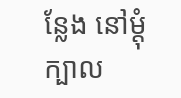ន្លែង នៅម្តុំក្បាល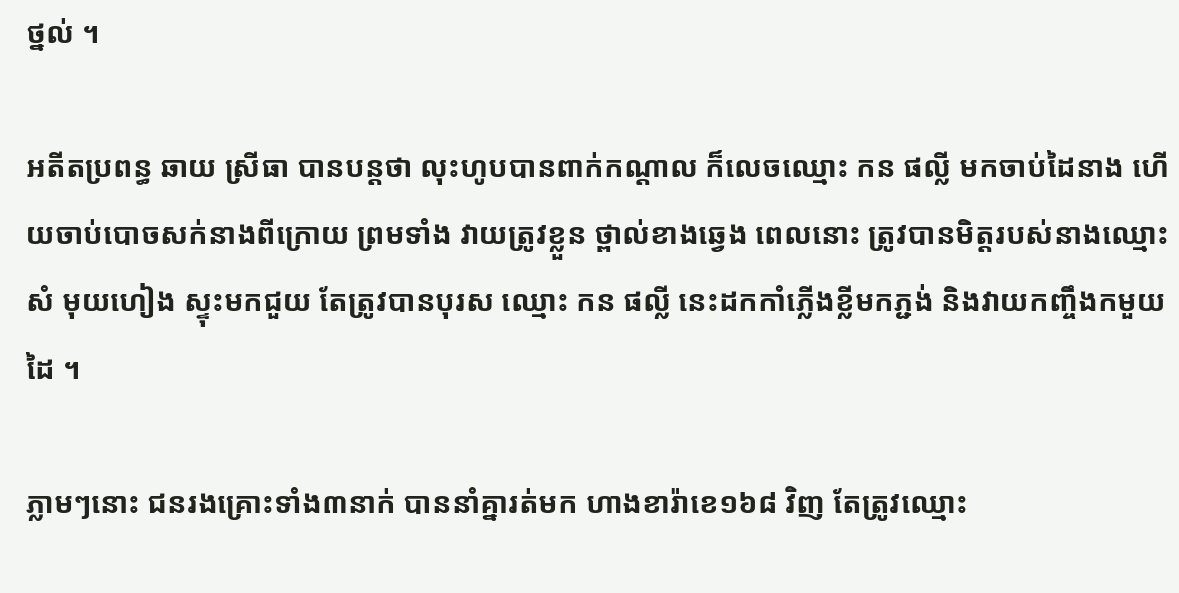ថ្នល់ ។

អតីតប្រពន្ធ ឆាយ ស្រីធា បានបន្តថា លុះហូបបានពាក់កណ្តាល ក៏លេចឈ្មោះ កន ផល្លី មកចាប់ដៃនាង ហើយចាប់បោចសក់នាងពីក្រោយ ព្រមទាំង វាយត្រូវខ្លួន ថ្ពាល់ខាងឆ្វេង ពេលនោះ ត្រូវបានមិត្តរបស់នាងឈ្មោះ សំ មុយហៀង ស្ទុះមកជួយ តែត្រូវបានបុរស ឈ្មោះ កន ផល្លី នេះដកកាំភ្លើងខ្លីមកភ្ជង់ និងវាយកញ្ចឹងកមួយដៃ ។

ភ្លាមៗនោះ ជនរងគ្រោះទាំង៣នាក់ បាននាំគ្នារត់មក ហាងខារ៉ាខេ១៦៨ វិញ តែត្រូវឈ្មោះ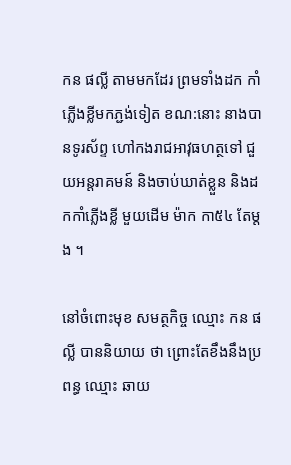កន ផល្លី តាមមកដែរ ព្រមទាំងដក កាំភ្លើងខ្លីមកភ្ជង់ទៀត ខណ:នោះ នាងបានទូរស័ព្ទ ហៅកងរាជអាវុធហត្ថទៅ ជួយអន្តរាគមន៍ និងចាប់ឃាត់ខ្លួន និងដកកាំភ្លើងខ្លី មួយដើម ម៉ាក កា៥៤ តែម្តង ។

នៅចំពោះមុខ សមត្ថកិច្ច ឈ្មោះ កន ផល្លី បាននិយាយ ថា ព្រោះតែខឹងនឹងប្រពន្ធ ឈ្មោះ ឆាយ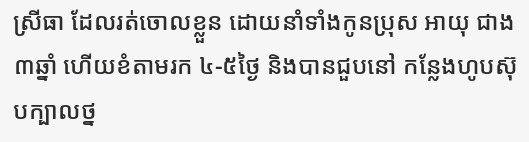ស្រីធា ដែលរត់ចោលខ្លួន ដោយនាំទាំងកូនប្រុស អាយុ ជាង ៣ឆ្នាំ ហើយខំតាមរក ៤-៥ថ្ងៃ និងបានជួបនៅ កន្លែងហូបស៊ុបក្បាលថ្ន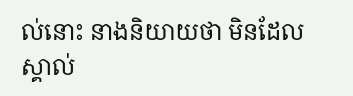ល់នោះ នាងនិយាយថា មិនដែលស្គាល់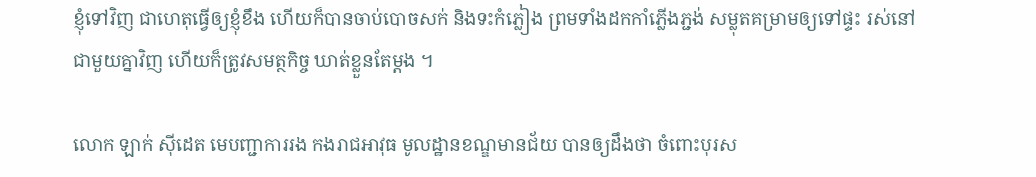ខ្ញុំទៅវិញ ជាហេតុធ្វើឲ្យខ្ញុំខឹង ហើយក៏បានចាប់បោចសក់ និងទះកំភ្លៀង ព្រមទាំងដកកាំភ្លើងភ្ជង់ សម្លុតគម្រាមឲ្យទៅផ្ទះ រស់នៅជាមួយគ្នាវិញ ហើយក៏ត្រូវសមត្ថកិច្ច ឃាត់ខ្លួនតែម្តង ។

លោក ឡាក់ ស៊ីដេត មេបញ្ជាការរង កងរាជអាវុធ មូលដ្ឋានខណ្ឌមានជ័យ បានឲ្យដឹងថា ចំពោះបុរស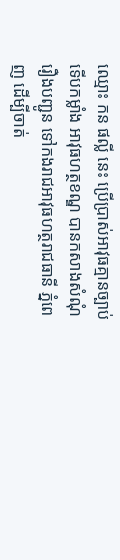ឈ្មោះ កន ផល្លី នេះ ប្រើប្រាស់អាវុធគ្មានច្បាប់ ទើបកម្លាំង អាវុធហត្ថខណ្ឌ បានកសាងសំណុំរឿងបញ្ជូន ទៅកងរាជអាវុធហត្ថរាជធានី ភ្នំពេញ ដើម្បីចាត់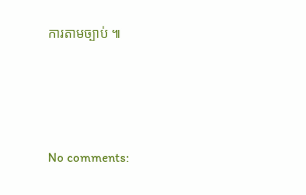ការតាមច្បាប់ ៕




No comments: